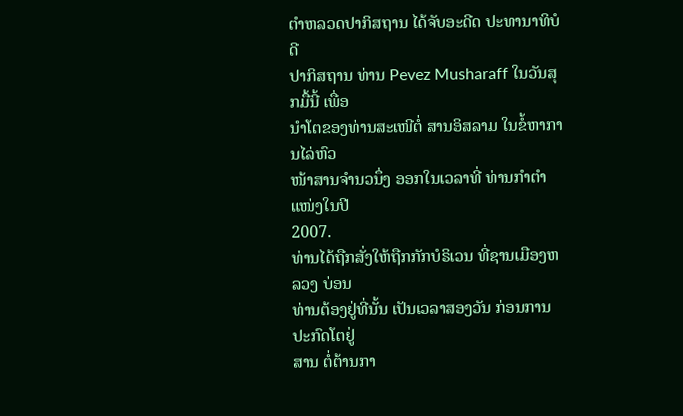ຕໍາຫລວດປາກິສຖານ ໄດ້ຈັບອະດີດ ປະທານາທິບໍດີ
ປາກິສຖານ ທ່ານ Pevez Musharaff ໃນວັນສຸກມື້ນີ້ ເພື່ອ
ນໍາໂຕຂອງທ່ານສະເໜີຕໍ່ ສານອິສລາມ ໃນຂໍ້ຫາການໄລ່ຫົວ
ໜ້າສານຈໍານວນຶ່ງ ອອກໃນເວລາທີ່ ທ່ານກໍາຕໍາແໜ່ງໃນປີ
2007.
ທ່ານໄດ້ຖືກສັ່ງໃຫ້ຖືກກັກບໍຣິເວນ ທີ່ຊານເມືອງຫລວງ ບ່ອນ
ທ່ານຕ້ອງຢູ່ທີ່ນັ້ນ ເປັນເວລາສອງວັນ ກ່ອນການປະກົດໂຕຢູ່
ສານ ຕໍ່ຕ້ານກາ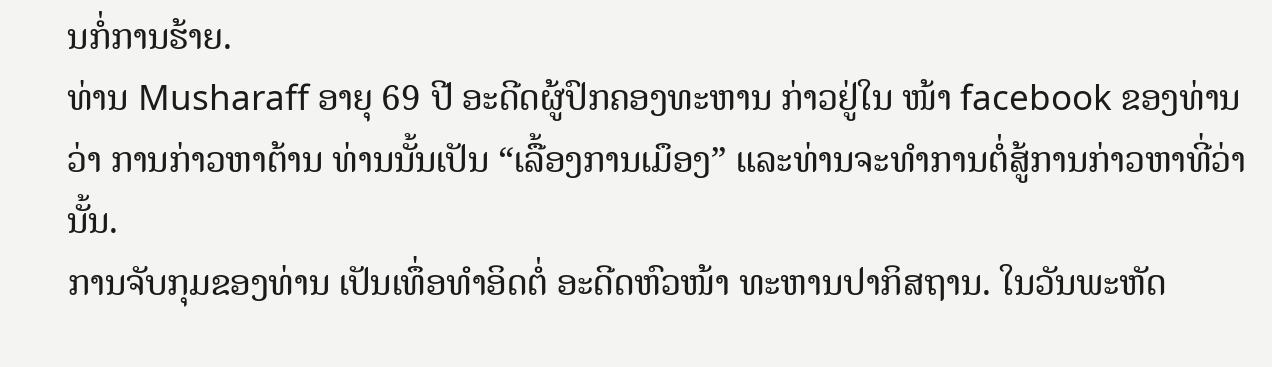ນກໍ່ການຮ້າຍ.
ທ່ານ Musharaff ອາຍຸ 69 ປີ ອະດີດຜູ້ປົກຄອງທະຫານ ກ່າວຢູ່ໃນ ໜ້າ facebook ຂອງທ່ານວ່າ ການກ່າວຫາຕ້ານ ທ່ານນັ້ນເປັນ “ເລື້ອງການເມຶອງ” ແລະທ່ານຈະທຳການຕໍ່ສູ້ການກ່າວຫາທີ່ວ່ານັ້ນ.
ການຈັບກຸມຂອງທ່ານ ເປັນເທຶ່ອທໍາອິດຕໍ່ ອະດີດຫົວໜ້າ ທະຫານປາກິສຖານ. ໃນວັນພະຫັດ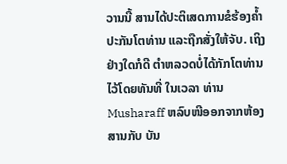ວານນີ້ ສານໄດ້ປະຕິເສດການຂໍຮ້ອງຄໍ້າປະກັນໂຕທ່ານ ແລະຖືກສັ່ງໃຫ້ຈັບ. ເຖິງຢ່າງໃດກໍດີ ຕໍາຫລວດບໍ່ໄດ້ກັກໂຕທ່ານໄວ້ໂດຍທັນທີ່ ໃນເວລາ ທ່ານ Musharaff ຫລົບໜີອອກຈາກຫ້ອງສານກັບ ບັນ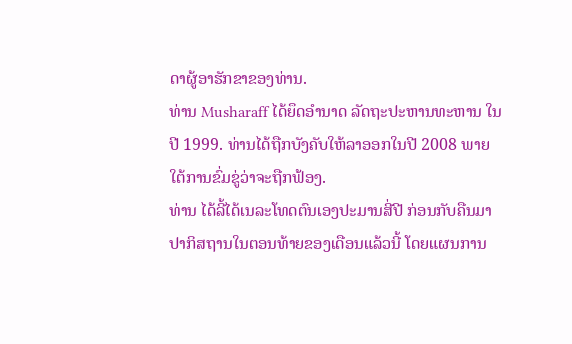ດາຜູ້ອາຮັກຂາຂອງທ່ານ.
ທ່ານ Musharaff ໄດ້ຍຶດອໍານາດ ລັດຖະປະຫານທະຫານ ໃນປີ 1999. ທ່ານໄດ້ຖືກບັງຄັບໃຫ້ລາອອກໃນປີ 2008 ພາຍໃຕ້ການຂົ່ມຂູ່ວ່າຈະຖືກຟ້ອງ.
ທ່ານ ໄດ້ລີ້ໄດ້ເນລະໂທດຕົນເອງປະມານສີ່ປີ ກ່ອນກັບຄືນມາ ປາກິສຖານໃນຕອນທ້າຍຂອງເດືອນແລ້ວນີ້ ໂດຍແຜນການ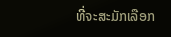ທີ່ຈະສະມັກເລືອກ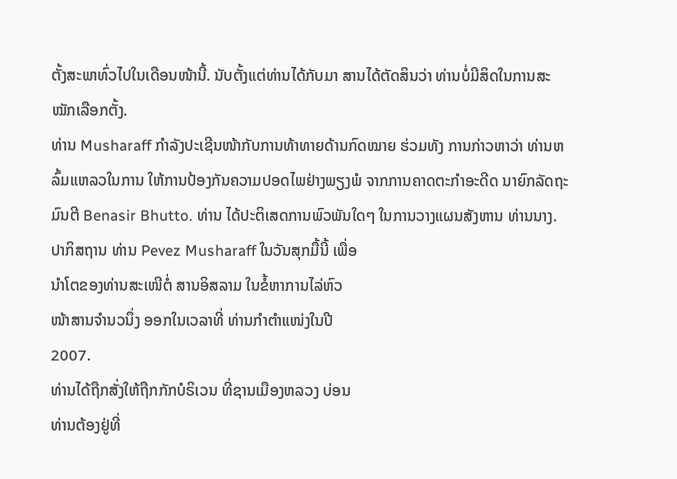ຕັ້ງສະພາທົ່ວໄປໃນເດືອນໜ້ານີ້. ນັບຕັ້ງແຕ່ທ່ານໄດ້ກັບມາ ສານໄດ້ຕັດສິນວ່າ ທ່ານບໍ່ມີສິດໃນການສະໝັກເລືອກຕັ້ງ.
ທ່ານ Musharaff ກໍາລັງປະເຊີນໜ້າກັບການທ້າທາຍດ້ານກົດໝາຍ ຮ່ວມທັງ ການກ່າວຫາວ່າ ທ່ານຫລົ້ມແຫລວໃນການ ໃຫ້ການປ້ອງກັນຄວາມປອດໄພຢ່າງພຽງພໍ ຈາກການຄາດຕະກໍາອະດີດ ນາຍົກລັດຖະມົນຕີ Benasir Bhutto. ທ່ານ ໄດ້ປະຕິເສດການພົວພັນໃດໆ ໃນການວາງແຜນສັງຫານ ທ່ານນາງ.
ປາກິສຖານ ທ່ານ Pevez Musharaff ໃນວັນສຸກມື້ນີ້ ເພື່ອ
ນໍາໂຕຂອງທ່ານສະເໜີຕໍ່ ສານອິສລາມ ໃນຂໍ້ຫາການໄລ່ຫົວ
ໜ້າສານຈໍານວນຶ່ງ ອອກໃນເວລາທີ່ ທ່ານກໍາຕໍາແໜ່ງໃນປີ
2007.
ທ່ານໄດ້ຖືກສັ່ງໃຫ້ຖືກກັກບໍຣິເວນ ທີ່ຊານເມືອງຫລວງ ບ່ອນ
ທ່ານຕ້ອງຢູ່ທີ່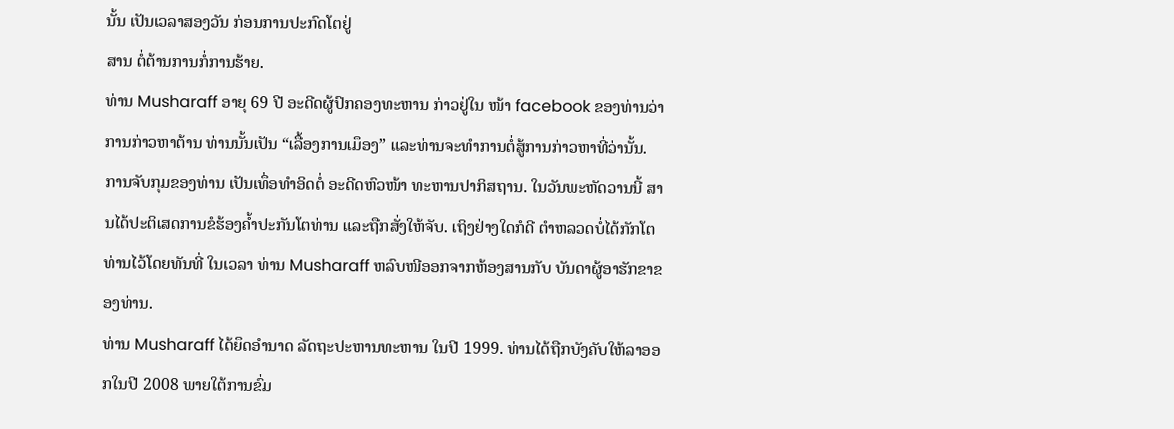ນັ້ນ ເປັນເວລາສອງວັນ ກ່ອນການປະກົດໂຕຢູ່
ສານ ຕໍ່ຕ້ານການກໍ່ການຮ້າຍ.
ທ່ານ Musharaff ອາຍຸ 69 ປີ ອະດີດຜູ້ປົກຄອງທະຫານ ກ່າວຢູ່ໃນ ໜ້າ facebook ຂອງທ່ານວ່າ ການກ່າວຫາຕ້ານ ທ່ານນັ້ນເປັນ “ເລື້ອງການເມຶອງ” ແລະທ່ານຈະທຳການຕໍ່ສູ້ການກ່າວຫາທີ່ວ່ານັ້ນ.
ການຈັບກຸມຂອງທ່ານ ເປັນເທຶ່ອທໍາອິດຕໍ່ ອະດີດຫົວໜ້າ ທະຫານປາກິສຖານ. ໃນວັນພະຫັດວານນີ້ ສານໄດ້ປະຕິເສດການຂໍຮ້ອງຄໍ້າປະກັນໂຕທ່ານ ແລະຖືກສັ່ງໃຫ້ຈັບ. ເຖິງຢ່າງໃດກໍດີ ຕໍາຫລວດບໍ່ໄດ້ກັກໂຕທ່ານໄວ້ໂດຍທັນທີ່ ໃນເວລາ ທ່ານ Musharaff ຫລົບໜີອອກຈາກຫ້ອງສານກັບ ບັນດາຜູ້ອາຮັກຂາຂອງທ່ານ.
ທ່ານ Musharaff ໄດ້ຍຶດອໍານາດ ລັດຖະປະຫານທະຫານ ໃນປີ 1999. ທ່ານໄດ້ຖືກບັງຄັບໃຫ້ລາອອກໃນປີ 2008 ພາຍໃຕ້ການຂົ່ມ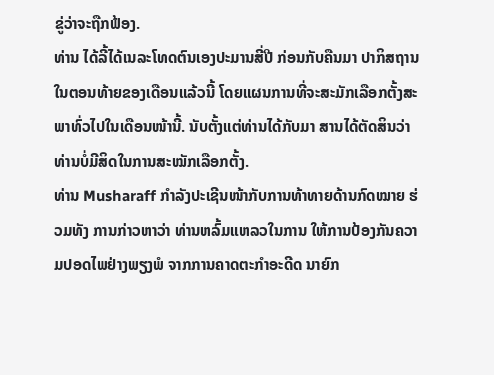ຂູ່ວ່າຈະຖືກຟ້ອງ.
ທ່ານ ໄດ້ລີ້ໄດ້ເນລະໂທດຕົນເອງປະມານສີ່ປີ ກ່ອນກັບຄືນມາ ປາກິສຖານໃນຕອນທ້າຍຂອງເດືອນແລ້ວນີ້ ໂດຍແຜນການທີ່ຈະສະມັກເລືອກຕັ້ງສະພາທົ່ວໄປໃນເດືອນໜ້ານີ້. ນັບຕັ້ງແຕ່ທ່ານໄດ້ກັບມາ ສານໄດ້ຕັດສິນວ່າ ທ່ານບໍ່ມີສິດໃນການສະໝັກເລືອກຕັ້ງ.
ທ່ານ Musharaff ກໍາລັງປະເຊີນໜ້າກັບການທ້າທາຍດ້ານກົດໝາຍ ຮ່ວມທັງ ການກ່າວຫາວ່າ ທ່ານຫລົ້ມແຫລວໃນການ ໃຫ້ການປ້ອງກັນຄວາມປອດໄພຢ່າງພຽງພໍ ຈາກການຄາດຕະກໍາອະດີດ ນາຍົກ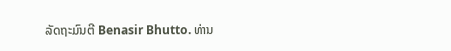ລັດຖະມົນຕີ Benasir Bhutto. ທ່ານ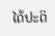ໄດ້ປະຕິ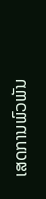ເສດການພົວພັນ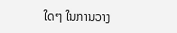ໃດໆ ໃນການວາງ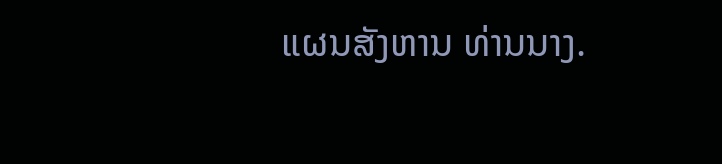ແຜນສັງຫານ ທ່ານນາງ.